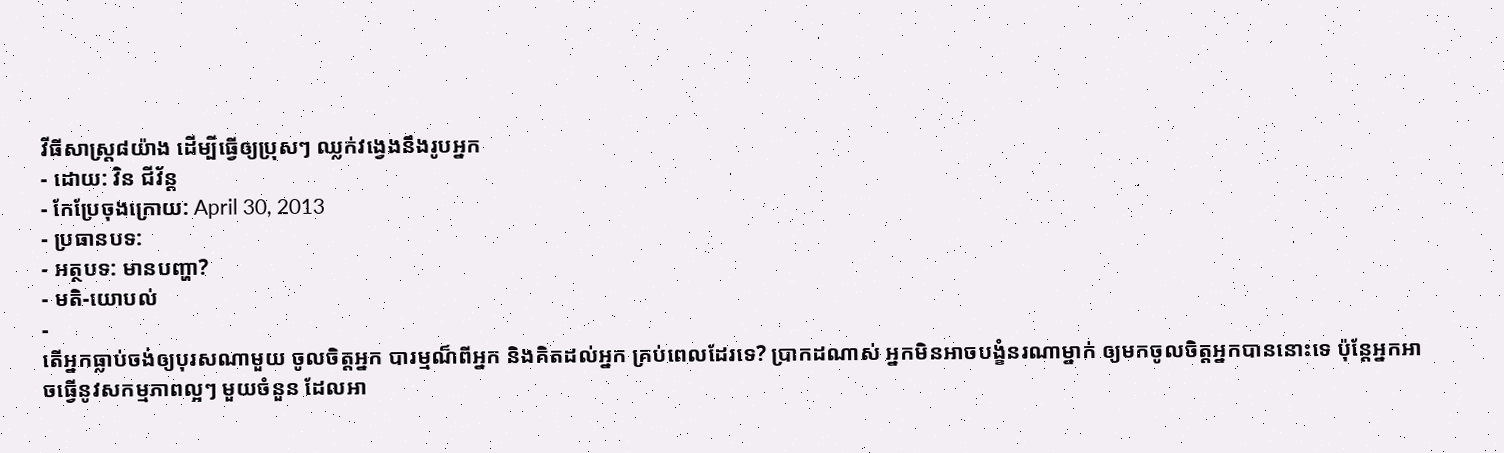វីធីសាស្ត្រ៨យ៉ាង ដើម្បីធ្វើឲ្យប្រុសៗ ឈ្លក់វង្វេងនឹងរូបអ្នក
- ដោយ: វិន ជីវ័ន្ត
- កែប្រែចុងក្រោយ: April 30, 2013
- ប្រធានបទ:
- អត្ថបទ: មានបញ្ហា?
- មតិ-យោបល់
-
តើអ្នកធ្លាប់ចង់ឲ្យបុរសណាមួយ ចូលចិត្តអ្នក បារម្មណ៏ពីអ្នក និងគិតដល់អ្នក គ្រប់ពេលដែរទេ? ប្រាកដណាស់ អ្នកមិនអាចបង្ខំនរណាម្នាក់ ឲ្យមកចូលចិត្តអ្នកបាននោះទេ ប៉ុន្តែអ្នកអាចធ្វើនូវសកម្មភាពល្អៗ មួយចំនួន ដែលអា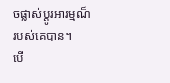ចផ្លាស់ប្តូរអារម្មណ៏របស់គេបាន។
បើ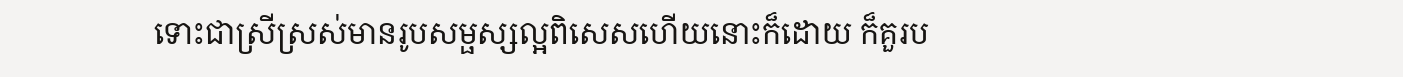ទោះជាស្រីស្រស់មានរូបសម្ផស្សល្អពិសេសហើយនោះក៏ដោយ ក៏គួរប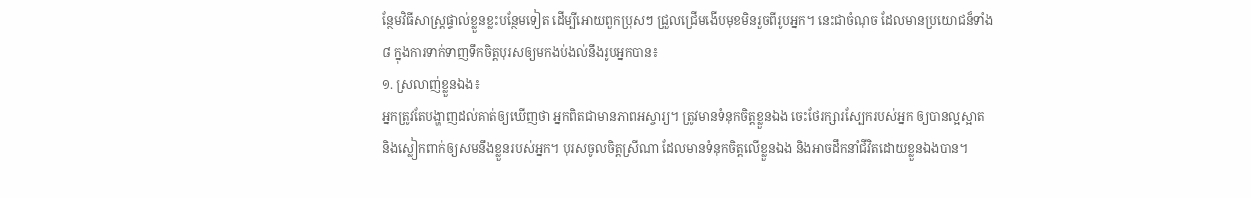ន្ថែមវិធីសាស្ត្រផ្ទាល់ខ្លួនខ្លះបន្ថែមទៀត ដើម្បីអោយពួកប្រុសៗ ជ្រួលជ្រើមងើបមុខមិនរួចពីរូបអ្នក។ នេះជាចំណុច ដែលមានប្រយោជន៏ទាំង៨ ក្នុងការទាក់ទាញទឹកចិត្តបុរសឲ្យមកងប់ងល់នឹងរូបអ្នកបាន៖
១. ស្រលាញ់ខ្លួនឯង៖
អ្នកត្រូវតែបង្ហាញដល់គាត់ឲ្យឃើញថា អ្នកពិតជាមានភាពអស្ចារ្យ។ ត្រូវមានទំនុកចិត្តខ្លួនឯង ចេះថែរក្សារស្បែករបស់អ្នក ឲ្យបានល្អស្អាត និងស្លៀកពាក់ឲ្យសមនឹងខ្លួនរបស់អ្នក។ បុរសចូលចិត្តស្រីណា ដែលមានទំនុកចិត្តលើខ្លួនឯង និងអាចដឹកនាំជីវិតដោយខ្លួនឯងបាន។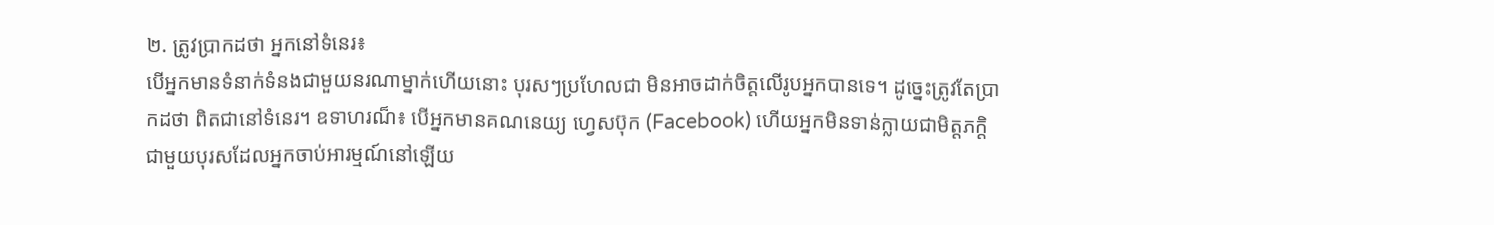២. ត្រូវប្រាកដថា អ្នកនៅទំនេរ៖
បើអ្នកមានទំនាក់ទំនងជាមួយនរណាម្នាក់ហើយនោះ បុរសៗប្រហែលជា មិនអាចដាក់ចិត្តលើរូបអ្នកបានទេ។ ដូច្នេះត្រូវតែប្រាកដថា ពិតជានៅទំនេរ។ ឧទាហរណ៏៖ បើអ្នកមានគណនេយ្យ ហ្វេសប៊ុក (Facebook) ហើយអ្នកមិនទាន់ក្លាយជាមិត្តភក្តិ ជាមួយបុរសដែលអ្នកចាប់អារម្មណ៍នៅឡើយ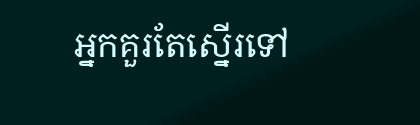អ្នកគួរតែស្នើរទៅ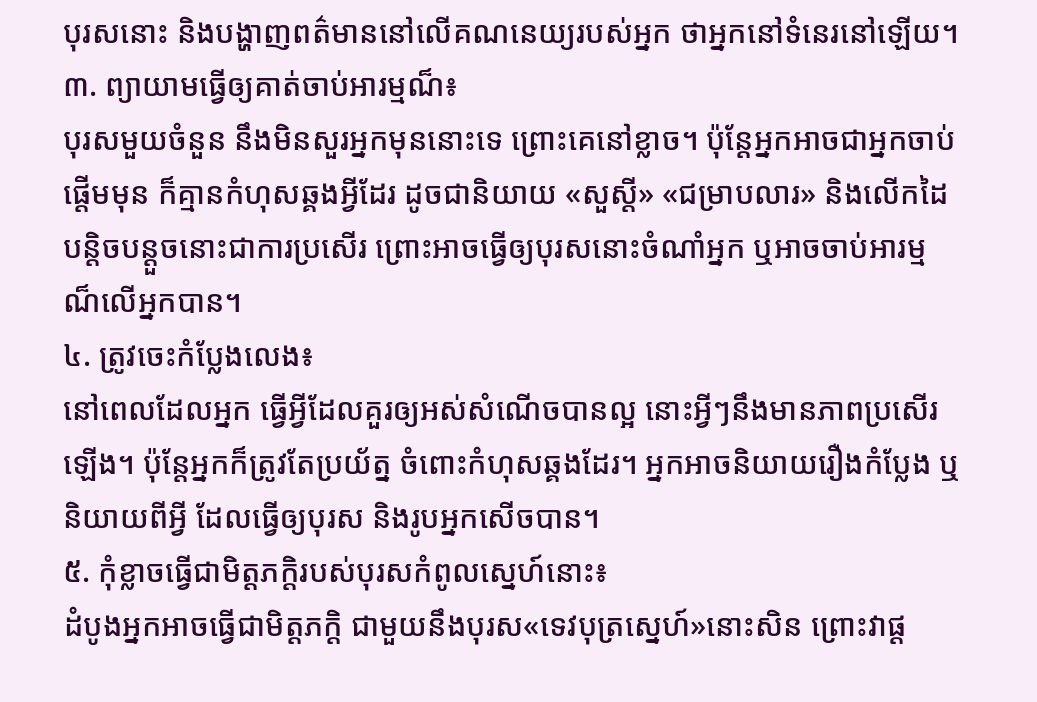បុរសនោះ និងបង្ហាញពត៌មាននៅលើគណនេយ្យរបស់អ្នក ថាអ្នកនៅទំនេរនៅឡើយ។
៣. ព្យាយាមធ្វើឲ្យគាត់ចាប់អារម្មណ៏៖
បុរសមួយចំនួន នឹងមិនសួរអ្នកមុននោះទេ ព្រោះគេនៅខ្លាច។ ប៉ុន្តែអ្នកអាចជាអ្នកចាប់ផ្តើមមុន ក៏គ្មានកំហុសឆ្គងអ្វីដែរ ដូចជានិយាយ «សួស្តី» «ជម្រាបលារ» និងលើកដៃបន្តិចបន្តួចនោះជាការប្រសើរ ព្រោះអាចធ្វើឲ្យបុរសនោះចំណាំអ្នក ឬអាចចាប់អារម្មណ៏លើអ្នកបាន។
៤. ត្រូវចេះកំប្លែងលេង៖
នៅពេលដែលអ្នក ធ្វើអ្វីដែលគួរឲ្យអស់សំណើចបានល្អ នោះអ្វីៗនឹងមានភាពប្រសើរឡើង។ ប៉ុន្តែអ្នកក៏ត្រូវតែប្រយ័ត្ន ចំពោះកំហុសឆ្គងដែរ។ អ្នកអាចនិយាយរឿងកំប្លែង ឬនិយាយពីអ្វី ដែលធ្វើឲ្យបុរស និងរូបអ្នកសើចបាន។
៥. កុំខ្លាចធ្វើជាមិត្តភកិ្តរបស់បុរសកំពូលស្នេហ៍នោះ៖
ដំបូងអ្នកអាចធ្វើជាមិត្តភកិ្ត ជាមួយនឹងបុរស«ទេវបុត្រស្នេហ៍»នោះសិន ព្រោះវាផ្ត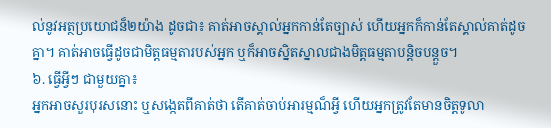ល់នូវអត្ថប្រយោជន៏២យ៉ាង ដូចជា៖ គាត់អាចស្គាល់អ្នកកាន់តែច្បាស់ ហើយអ្នកក៏កាន់តែស្គាល់គាត់ដូចគ្នា។ គាត់អាចធ្វើដូចជាមិត្តធម្មតារបស់អ្នក ឬក៏អាចស្និតស្នាលជាងមិត្តធម្មតាបន្តិចបន្តួច។
៦. ធ្វើអ្វីៗ ជាមួយគ្នា៖
អ្នកអាចសួរបុរសនោះ ឬសង្កេតពីគាត់ថា តើគាត់ចាប់អារម្មណ៏អ្វី ហើយអ្នកត្រូវតែមានចិត្តទូលា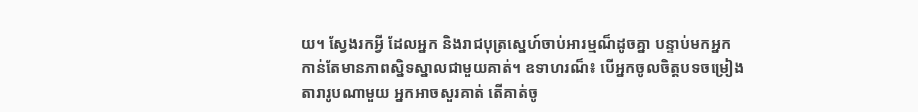យ។ ស្វែងរកអ្វី ដែលអ្នក និងរាជបុត្រស្នេហ៍ចាប់អារម្មណ៏ដូចគ្នា បន្ទាប់មកអ្នកកាន់តែមានភាពស្និទស្នាលជាមួយគាត់។ ឧទាហរណ៏៖ បើអ្នកចូលចិត្តបទចម្រៀងតារារូបណាមួយ អ្នកអាចសួរគាត់ តើគាត់ចូ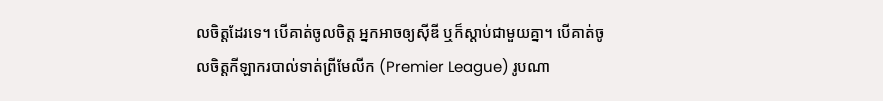លចិត្តដែរទេ។ បើគាត់ចូលចិត្ត អ្នកអាចឲ្យស៊ីឌី ឬក៏ស្តាប់ជាមួយគ្នា។ បើគាត់ចូលចិត្តកីឡាករបាល់ទាត់ព្រីមែលីក (Premier League) រូបណា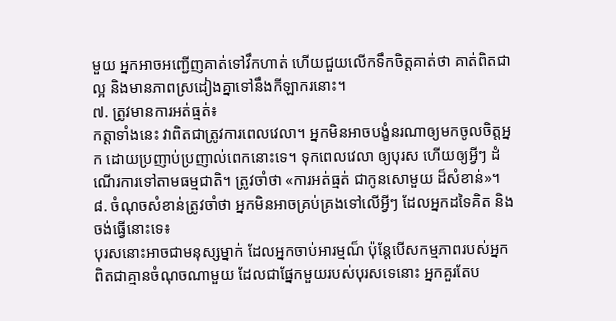មួយ អ្នកអាចអញ្ជើញគាត់ទៅវឹកហាត់ ហើយជួយលើកទឹកចិត្តគាត់ថា គាត់ពិតជាល្អ និងមានភាពស្រដៀងគ្នាទៅនឹងកីឡាករនោះ។
៧. ត្រូវមានការអត់ធ្មត់៖
កត្តាទាំងនេះ វាពិតជាត្រូវការពេលវេលា។ អ្នកមិនអាចបង្ខំនរណាឲ្យមកចូលចិត្តអ្នក ដោយប្រញាប់ប្រញាល់ពេកនោះទេ។ ទុកពេលវេលា ឲ្យបុរស ហើយឲ្យអ្វីៗ ដំណើរការទៅតាមធម្មជាតិ។ ត្រូវចាំថា «ការអត់ធ្មត់ ជាកូនសោមួយ ដ៏សំខាន់»។
៨. ចំណុចសំខាន់ត្រូវចាំថា អ្នកមិនអាចគ្រប់គ្រងទៅលើអ្វីៗ ដែលអ្នកដទៃគិត និងចង់ធ្វើនោះទេ៖
បុរសនោះអាចជាមនុស្សម្នាក់ ដែលអ្នកចាប់អារម្មណ៏ ប៉ុន្តែបើសកម្មភាពរបស់អ្នក ពិតជាគ្មានចំណុចណាមួយ ដែលជាផ្នែកមួយរបស់បុរសទេនោះ អ្នកគួរតែប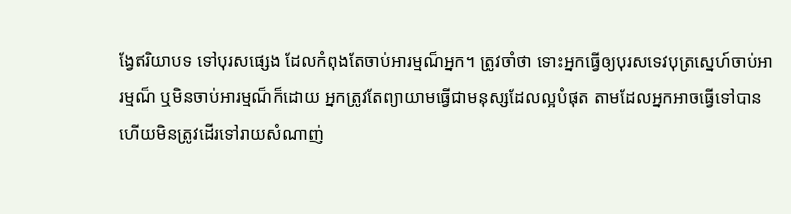ង្វែឥរិយាបទ ទៅបុរសផ្សេង ដែលកំពុងតែចាប់អារម្មណ៏អ្នក។ ត្រូវចាំថា ទោះអ្នកធ្វើឲ្យបុរសទេវបុត្រស្នេហ៍ចាប់អារម្មណ៏ ឬមិនចាប់អារម្មណ៏ក៏ដោយ អ្នកត្រូវតែព្យាយាមធ្វើជាមនុស្សដែលល្អបំផុត តាមដែលអ្នកអាចធ្វើទៅបាន ហើយមិនត្រូវដើរទៅរាយសំណាញ់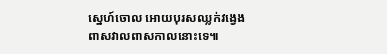ស្នេហ៍ចោល អោយបុរសឈ្លក់វង្វេងពាសវាលពាសកាលនោះទេ៕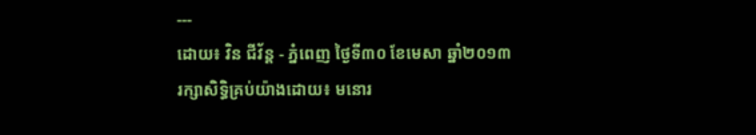---
ដោយ៖ វិន ជីវ័ន្ត - ភ្នំពេញ ថ្ងៃទី៣០ ខែមេសា ឆ្នាំ២០១៣
រក្សាសិទ្ធិគ្រប់យ៉ាងដោយ៖ មនោរ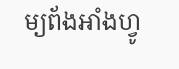ម្យព័ងអាំងហ្វូ